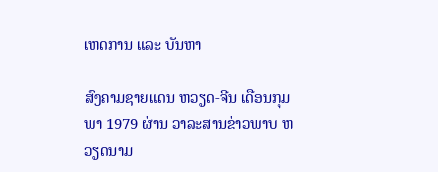ເຫດການ ແລະ ບັນຫາ

ສົງຄາມຊາຍແດນ ຫວຽດ-ຈີນ ເດືອນກຸມພາ 1979 ຜ່ານ ວາລະສານຂ່າວພາບ ຫວຽດນາມ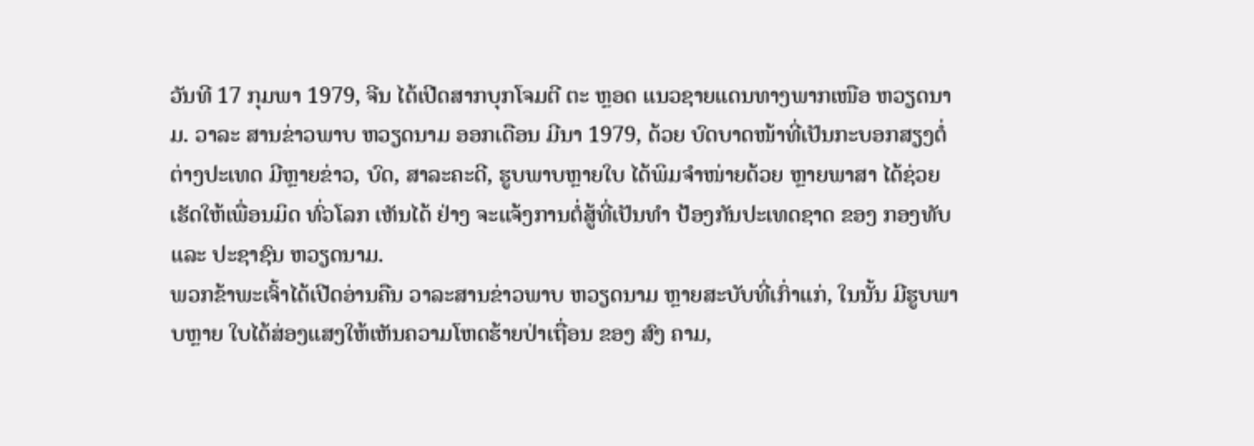ວັນທີ 17 ກຸມພາ 1979, ຈີນ ໄດ້ເປີດສາກບຸກໂຈມຕີ ຕະ ຫຼອດ ແນວຊາຍແດນທາງພາກເໜືອ ຫວຽດນາມ. ວາລະ ສານຂ່າວພາບ ຫວຽດນາມ ອອກເດືອນ ມີນາ 1979, ດ້ວຍ ບົດບາດໜ້າທີ່ເປັນກະບອກສຽງຕໍ່ຕ່າງປະເທດ ມີຫຼາຍຂ່າວ, ບົດ, ສາລະຄະດີ, ຮູບພາບຫຼາຍໃບ ໄດ້ພິມຈຳໜ່າຍດ້ວຍ ຫຼາຍພາສາ ໄດ້ຊ່ວຍເຮັດໃຫ້ເພື່ອນມິດ ທົ່ວໂລກ ເຫັນໄດ້ ຢ່າງ ຈະແຈ້ງການຕໍ່ສູ້ທີ່ເປັນທຳ ປ້ອງກັນປະເທດຊາດ ຂອງ ກອງທັບ ແລະ ປະຊາຊົນ ຫວຽດນາມ.
ພວກຂ້າພະເຈົ້າໄດ້ເປີດອ່ານຄືນ ວາລະສານຂ່າວພາບ ຫວຽດນາມ ຫຼາຍສະບັບທີ່ເກົ່າແກ່, ໃນນັ້ນ ມີຮູບພາບຫຼາຍ ໃບໄດ້ສ່ອງແສງໃຫ້ເຫັນຄວາມໂຫດຮ້າຍປ່າເຖື່ອນ ຂອງ ສົງ ຄາມ,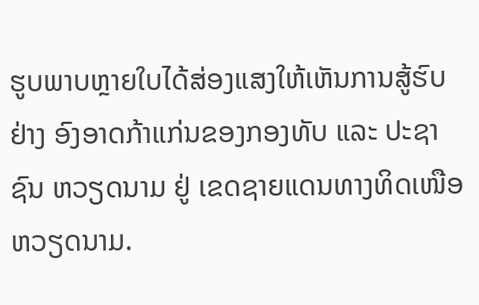ຮູບພາບຫຼາຍໃບໄດ້ສ່ອງແສງໃຫ້ເຫັນການສູ້ຮົບ ຢ່າງ ອົງອາດກ້າແກ່ນຂອງກອງທັບ ແລະ ປະຊາຊົນ ຫວຽດນາມ ຢູ່ ເຂດຊາຍແດນທາງທິດເໜືອ ຫວຽດນາມ.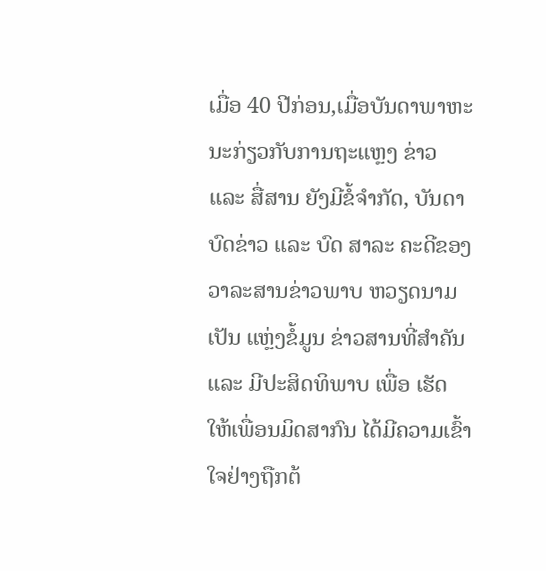ເມື່ອ 40 ປີກ່ອນ,ເມື່ອບັນດາພາຫະນະກ່ຽວກັບການຖະແຫຼງ ຂ່າວ ແລະ ສື່ສານ ຍັງມີຂໍ້ຈຳກັດ, ບັນດາບົດຂ່າວ ແລະ ບົດ ສາລະ ຄະດີຂອງວາລະສານຂ່າວພາບ ຫວຽດນາມ ເປັນ ແຫຼ່ງຂໍ້ມູນ ຂ່າວສານທີ່ສຳຄັນ ແລະ ມີປະສິດທິພາບ ເພື່ອ ເຮັດ ໃຫ້ເພື່ອນມິດສາກົນ ໄດ້ມີຄວາມເຂົ້າໃຈຢ່າງຖືກຕ້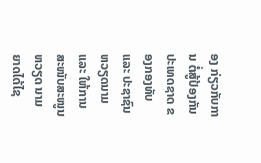ອງ ກ່ຽວກັບການ ຕໍ່ສູ້ປ້ອງກັນປະເທດຊາດ ຂອງກອງທັບ ແລະ ປະຊາຊົນ ຫວຽດນາມ ແລະ ໃຫ້ການສະໜັບສະໜູນຫວຽດ ນາມ ຍາດໄດ້ໄຊ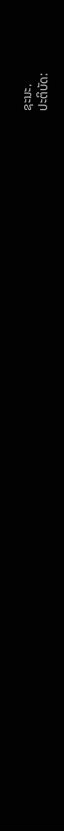ຊະນະ.
ປະຕິບັດ: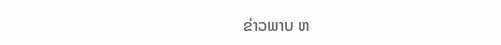ຂ່າວພາບ ຫ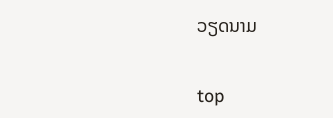ວຽດນາມ


top